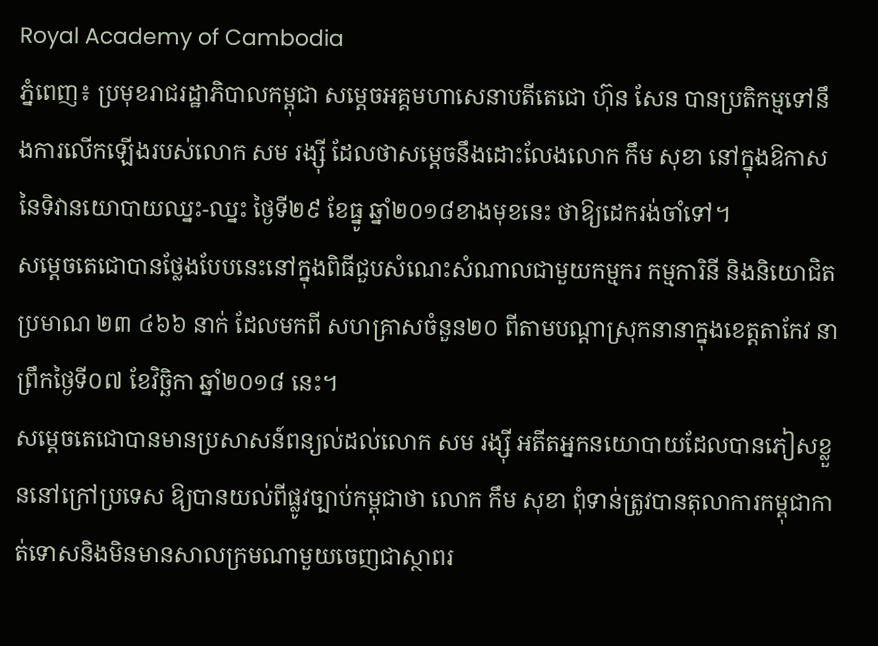Royal Academy of Cambodia
ភ្នំពេញ៖ ប្រមុខរាជរដ្ឋាភិបាលកម្ពុជា សម្ដេចអគ្គមហាសេនាបតីតេជោ ហ៊ុន សែន បានប្រតិកម្មទៅនឹងការលើកឡើងរបស់លោក សម រង្ស៊ី ដែលថាសម្ដេចនឹងដោះលែងលោក កឹម សុខា នៅក្នុងឱកាសនៃទិវានយោបាយឈ្នះ-ឈ្នះ ថ្ងៃទី២៩ ខែធ្នូ ឆ្នាំ២០១៨ខាងមុខនេះ ថាឱ្យដេករង់ចាំទៅ។
សម្ដេចតេជោបានថ្លែងបែបនេះនៅក្នុងពិធីជួបសំណេះសំណាលជាមួយកម្មករ កម្មការិនី និងនិយោជិតប្រមាណ ២៣ ៤៦៦ នាក់ ដែលមកពី សហគ្រាសចំនួន២០ ពីតាមបណ្ដាស្រុកនានាក្នុងខេត្តតាកែវ នាព្រឹកថ្ងៃទី០៧ ខែវិច្ឆិកា ឆ្នាំ២០១៨ នេះ។
សម្ដេចតេជោបានមានប្រសាសន៍ពន្យល់ដល់លោក សម រង្ស៊ី អតីតអ្នកនយោបាយដែលបានភៀសខ្លួននៅក្រៅប្រទេស ឱ្យបានយល់ពីផ្លូវច្បាប់កម្ពុជាថា លោក កឹម សុខា ពុំទាន់ត្រូវបានតុលាការកម្ពុជាកាត់ទោសនិងមិនមានសាលក្រមណាមួយចេញជាស្ថាពរ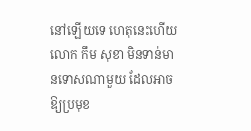នៅឡើយទេ ហេតុនេះហើយ លោក កឹម សុខា មិនទាន់មានទោសណាមួយ ដែលអាចឱ្យប្រមុខ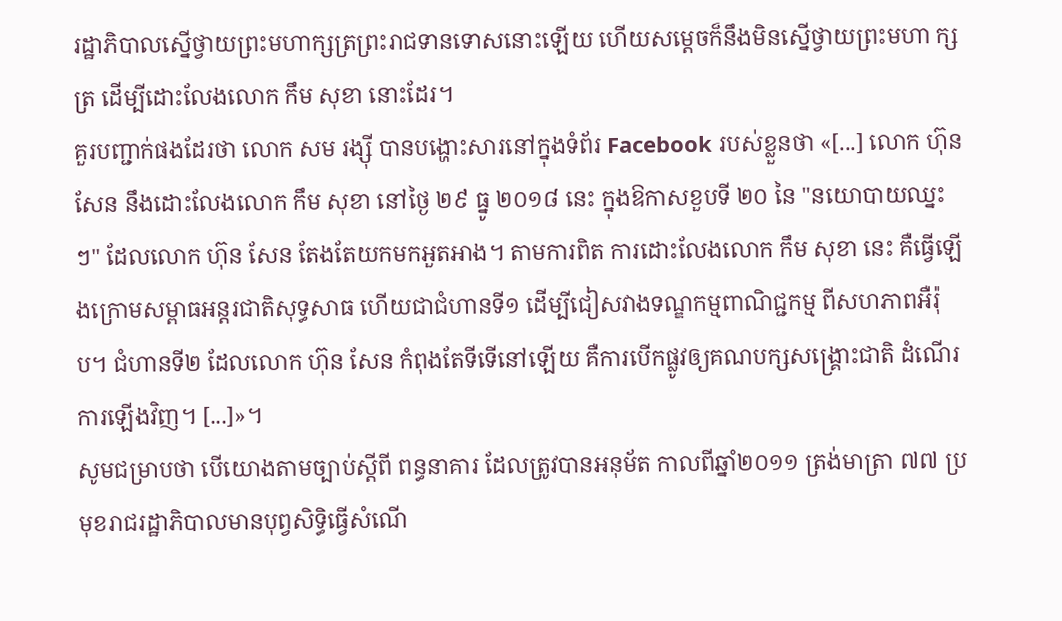រដ្ឋាភិបាលស្នើថ្វាយព្រះមហាក្សត្រព្រះរាជទានទោសនោះឡើយ ហើយសម្ដេចក៏នឹងមិនស្នើថ្វាយព្រះមហា ក្សត្រ ដើម្បីដោះលែងលោក កឹម សុខា នោះដែរ។
គួរបញ្ជាក់ផងដែរថា លោក សម រង្ស៊ី បានបង្ហោះសារនៅក្នុងទំព័រ Facebook របស់ខ្លួនថា «[...] លោក ហ៊ុន សែន នឹងដោះលែងលោក កឹម សុខា នៅថ្ងៃ ២៩ ធ្នូ ២០១៨ នេះ ក្នុងឱកាសខួបទី ២០ នៃ "នយោបាយឈ្នះៗ" ដែលលោក ហ៊ុន សែន តែងតែយកមកអួតអាង។ តាមការពិត ការដោះលែងលោក កឹម សុខា នេះ គឺធ្វើឡើងក្រោមសម្ពាធអន្តរជាតិសុទ្ធសាធ ហើយជាជំហានទី១ ដើម្បីជៀសវាងទណ្ឌកម្មពាណិជ្ជកម្ម ពីសហភាពអឺរ៉ុប។ ជំហានទី២ ដែលលោក ហ៊ុន សែន កំពុងតែទីទើនៅឡើយ គឺការបើកផ្លូវឲ្យគណបក្សសង្គ្រោះជាតិ ដំណើរការឡើងវិញ។ [...]»។
សូមជម្រាបថា បើយោងតាមច្បាប់ស្ដីពី ពន្ធនាគារ ដែលត្រូវបានអនុម័ត កាលពីឆ្នាំ២០១១ ត្រង់មាត្រា ៧៧ ប្រមុខរាជរដ្ឋាភិបាលមានបុព្វសិទ្ធិធ្វើសំណើ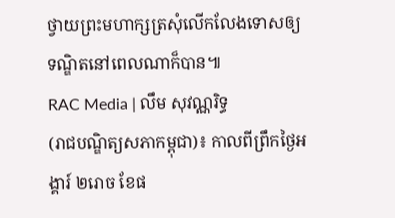ថ្វាយព្រះមហាក្សត្រសុំលើកលែងទោសឲ្យទណ្ឌិតនៅពេលណាក៏បាន៕
RAC Media | លឹម សុវណ្ណរិទ្ធ
(រាជបណ្ឌិត្យសភាកម្ពុជា)៖ កាលពីព្រឹកថ្ងៃអង្គារ៍ ២រោច ខែផ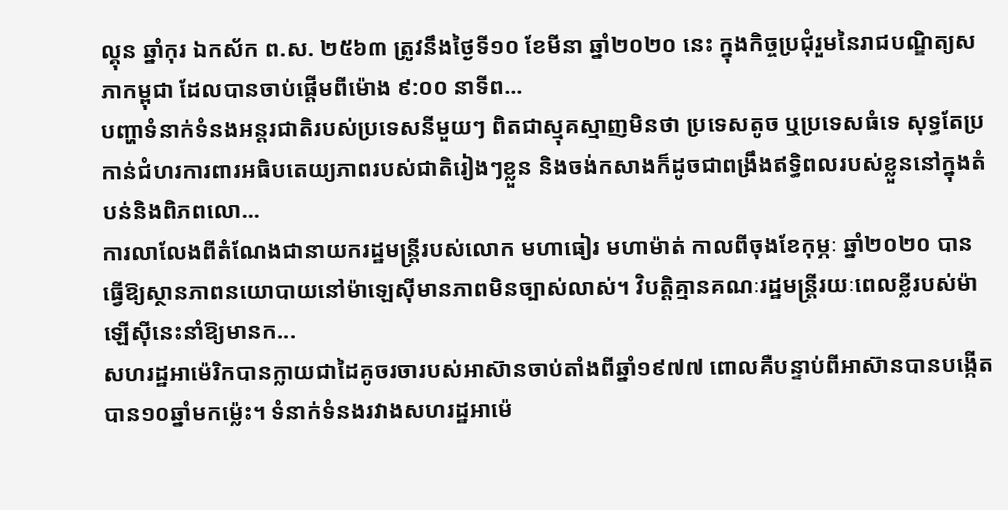ល្គុន ឆ្នាំកុរ ឯកស័ក ព.ស. ២៥៦៣ ត្រូវនឹងថ្ងៃទី១០ ខែមីនា ឆ្នាំ២០២០ នេះ ក្នុងកិច្ចប្រជុំរួមនៃរាជបណ្ឌិត្យសភាកម្ពុជា ដែលបានចាប់ផ្ដើមពីម៉ោង ៩:០០ នាទីព...
បញ្ហាទំនាក់ទំនងអន្តរជាតិរបស់ប្រទេសនីមួយៗ ពិតជាស្មុគស្មាញមិនថា ប្រទេសតូច ឬប្រទេសធំទេ សុទ្ធតែប្រកាន់ជំហរការពារអធិបតេយ្យភាពរបស់ជាតិរៀងៗខ្លួន និងចង់កសាងក៏ដូចជាពង្រឹងឥទ្ធិពលរបស់ខ្លួននៅក្នុងតំបន់និងពិភពលោ...
ការលាលែងពីតំណែងជានាយករដ្ឋមន្ត្រីរបស់លោក មហាធៀរ មហាម៉ាត់ កាលពីចុងខែកុម្ភៈ ឆ្នាំ២០២០ បានធ្វើឱ្យស្ថានភាពនយោបាយនៅម៉ាឡេស៊ីមានភាពមិនច្បាស់លាស់។ វិបត្តិគ្មានគណៈរដ្ឋមន្ត្រីរយៈពេលខ្លីរបស់ម៉ាឡើស៊ីនេះនាំឱ្យមានក...
សហរដ្ឋអាម៉េរិកបានក្លាយជាដៃគូចរចារបស់អាស៊ានចាប់តាំងពីឆ្នាំ១៩៧៧ ពោលគឺបន្ទាប់ពីអាស៊ានបានបង្កើតបាន១០ឆ្នាំមកម្ល៉េះ។ ទំនាក់ទំនងរវាងសហរដ្ឋអាម៉េ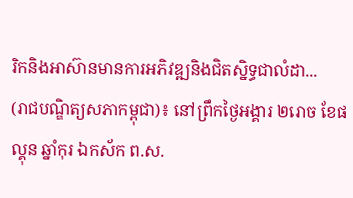រិកនិងអាស៊ានមានការអភិវឌ្ឍនិងជិតស្និទ្ធជាលំដា...
(រាជបណ្ឌិត្យសភាកម្ពុជា)៖ នៅព្រឹកថ្ងៃអង្គារ ២រោច ខែផល្គុន ឆ្នាំកុរ ឯកស័ក ព.ស.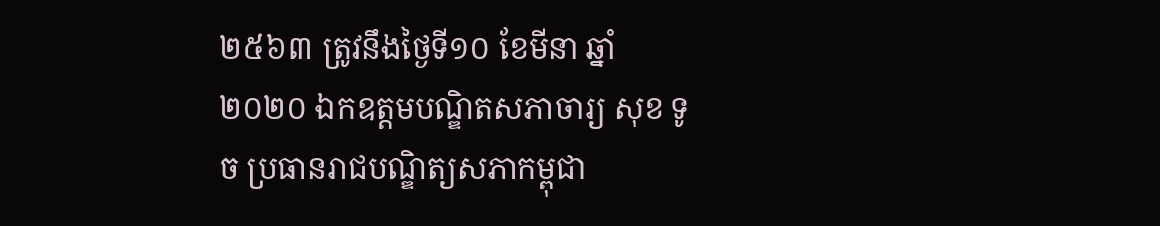២៥៦៣ ត្រូវនឹងថ្ងៃទី១០ ខែមីនា ឆ្នាំ២០២០ ឯកឧត្តមបណ្ឌិតសភាចារ្យ សុខ ទូច ប្រធានរាជបណ្ឌិត្យសភាកម្ពុជា